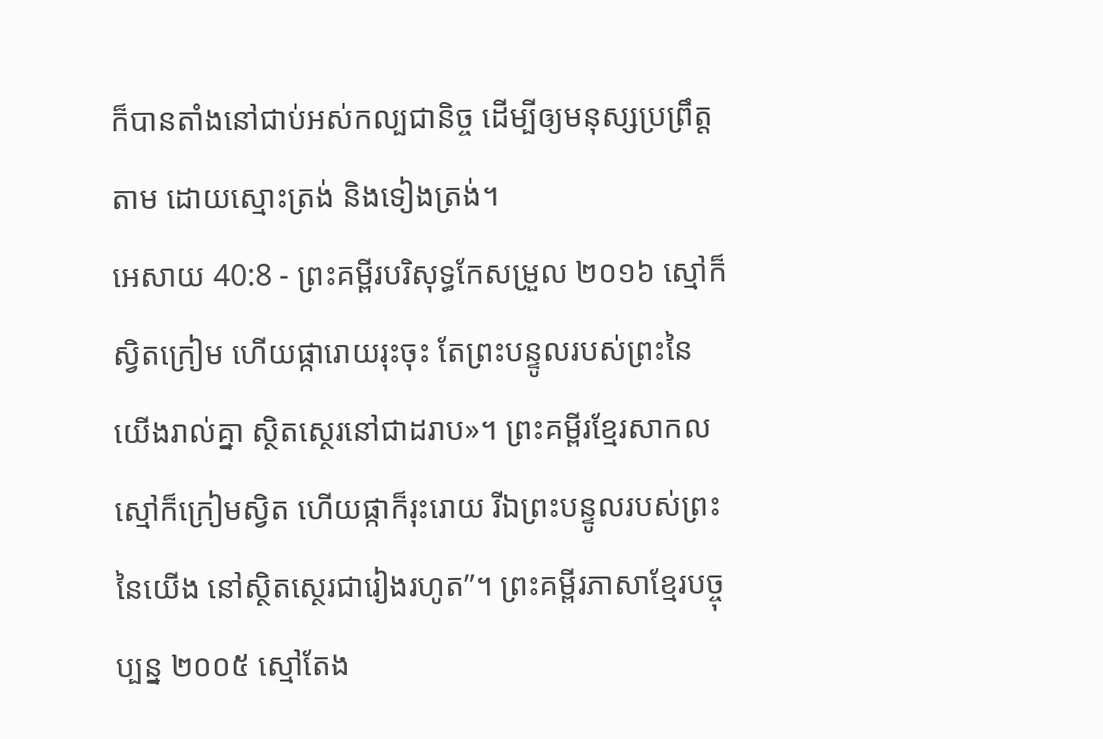ក៏បានតាំងនៅជាប់អស់កល្បជានិច្ច ដើម្បីឲ្យមនុស្សប្រព្រឹត្តតាម ដោយស្មោះត្រង់ និងទៀងត្រង់។
អេសាយ 40:8 - ព្រះគម្ពីរបរិសុទ្ធកែសម្រួល ២០១៦ ស្មៅក៏ស្វិតក្រៀម ហើយផ្ការោយរុះចុះ តែព្រះបន្ទូលរបស់ព្រះនៃយើងរាល់គ្នា ស្ថិតស្ថេរនៅជាដរាប»។ ព្រះគម្ពីរខ្មែរសាកល ស្មៅក៏ក្រៀមស្វិត ហើយផ្កាក៏រុះរោយ រីឯព្រះបន្ទូលរបស់ព្រះនៃយើង នៅស្ថិតស្ថេរជារៀងរហូត”។ ព្រះគម្ពីរភាសាខ្មែរបច្ចុប្បន្ន ២០០៥ ស្មៅតែង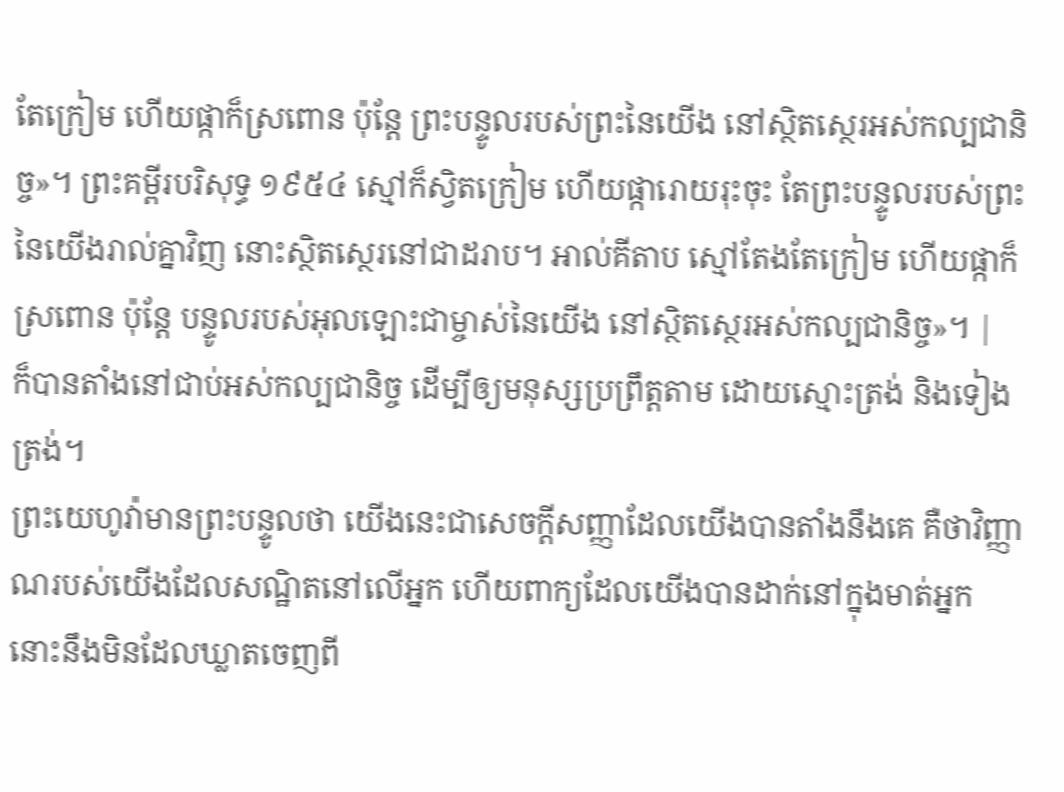តែក្រៀម ហើយផ្កាក៏ស្រពោន ប៉ុន្តែ ព្រះបន្ទូលរបស់ព្រះនៃយើង នៅស្ថិតស្ថេរអស់កល្បជានិច្ច»។ ព្រះគម្ពីរបរិសុទ្ធ ១៩៥៤ ស្មៅក៏ស្វិតក្រៀម ហើយផ្ការោយរុះចុះ តែព្រះបន្ទូលរបស់ព្រះនៃយើងរាល់គ្នាវិញ នោះស្ថិតស្ថេរនៅជាដរាប។ អាល់គីតាប ស្មៅតែងតែក្រៀម ហើយផ្កាក៏ស្រពោន ប៉ុន្តែ បន្ទូលរបស់អុលឡោះជាម្ចាស់នៃយើង នៅស្ថិតស្ថេរអស់កល្បជានិច្ច»។ |
ក៏បានតាំងនៅជាប់អស់កល្បជានិច្ច ដើម្បីឲ្យមនុស្សប្រព្រឹត្តតាម ដោយស្មោះត្រង់ និងទៀងត្រង់។
ព្រះយេហូវ៉ាមានព្រះបន្ទូលថា យើងនេះជាសេចក្ដីសញ្ញាដែលយើងបានតាំងនឹងគេ គឺថាវិញ្ញាណរបស់យើងដែលសណ្ឋិតនៅលើអ្នក ហើយពាក្យដែលយើងបានដាក់នៅក្នុងមាត់អ្នក នោះនឹងមិនដែលឃ្លាតចេញពី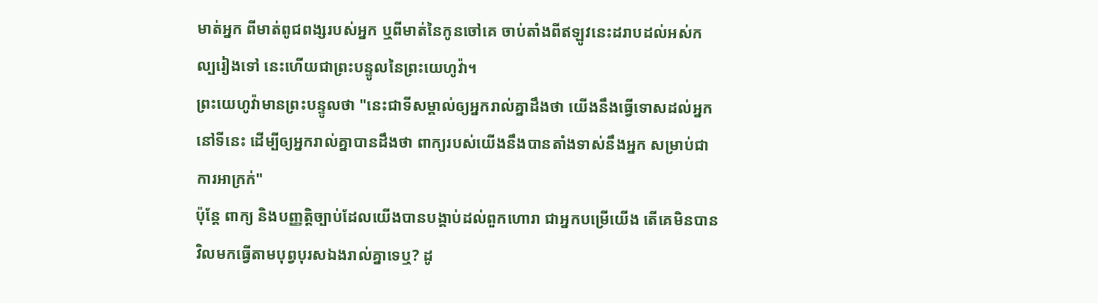មាត់អ្នក ពីមាត់ពូជពង្សរបស់អ្នក ឬពីមាត់នៃកូនចៅគេ ចាប់តាំងពីឥឡូវនេះដរាបដល់អស់កល្បរៀងទៅ នេះហើយជាព្រះបន្ទូលនៃព្រះយេហូវ៉ា។
ព្រះយេហូវ៉ាមានព្រះបន្ទូលថា "នេះជាទីសម្គាល់ឲ្យអ្នករាល់គ្នាដឹងថា យើងនឹងធ្វើទោសដល់អ្នកនៅទីនេះ ដើម្បីឲ្យអ្នករាល់គ្នាបានដឹងថា ពាក្យរបស់យើងនឹងបានតាំងទាស់នឹងអ្នក សម្រាប់ជាការអាក្រក់"
ប៉ុន្តែ ពាក្យ និងបញ្ញត្តិច្បាប់ដែលយើងបានបង្គាប់ដល់ពួកហោរា ជាអ្នកបម្រើយើង តើគេមិនបានវិលមកធ្វើតាមបុព្វបុរសឯងរាល់គ្នាទេឬ? ដូ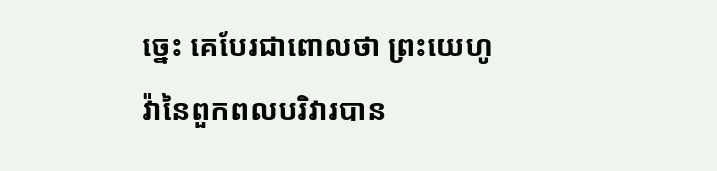ច្នេះ គេបែរជាពោលថា ព្រះយេហូវ៉ានៃពួកពលបរិវារបាន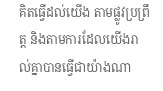គិតធ្វើដល់យើង តាមផ្លូវប្រព្រឹត្ត និងតាមការដែលយើងរាល់គ្នាបានធ្វើជាយ៉ាងណា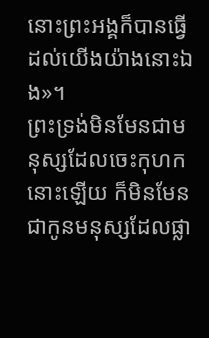នោះព្រះអង្គក៏បានធ្វើដល់យើងយ៉ាងនោះឯង»។
ព្រះទ្រង់មិនមែនជាមនុស្សដែលចេះកុហកនោះឡើយ ក៏មិនមែនជាកូនមនុស្សដែលផ្លា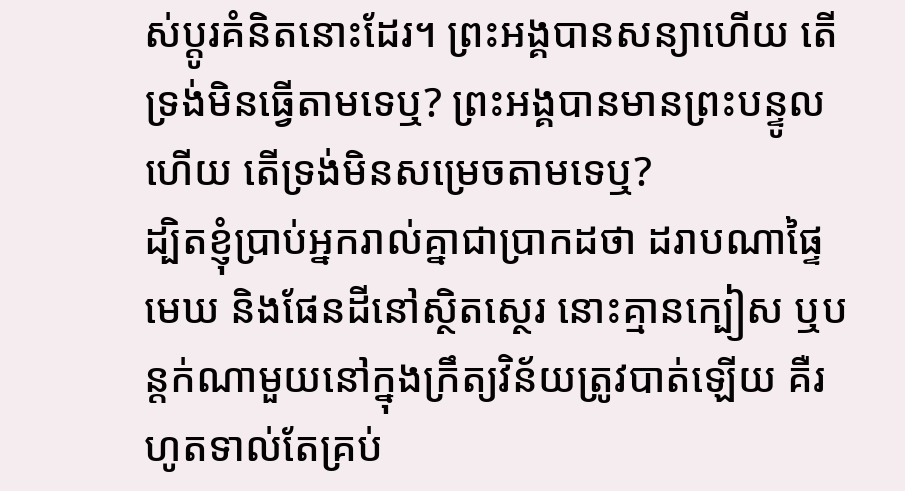ស់ប្ដូរគំនិតនោះដែរ។ ព្រះអង្គបានសន្យាហើយ តើទ្រង់មិនធ្វើតាមទេឬ? ព្រះអង្គបានមានព្រះបន្ទូលហើយ តើទ្រង់មិនសម្រេចតាមទេឬ?
ដ្បិតខ្ញុំប្រាប់អ្នករាល់គ្នាជាប្រាកដថា ដរាបណាផ្ទៃមេឃ និងផែនដីនៅស្ថិតស្ថេរ នោះគ្មានក្បៀស ឬបន្តក់ណាមួយនៅក្នុងក្រឹត្យវិន័យត្រូវបាត់ឡើយ គឺរហូតទាល់តែគ្រប់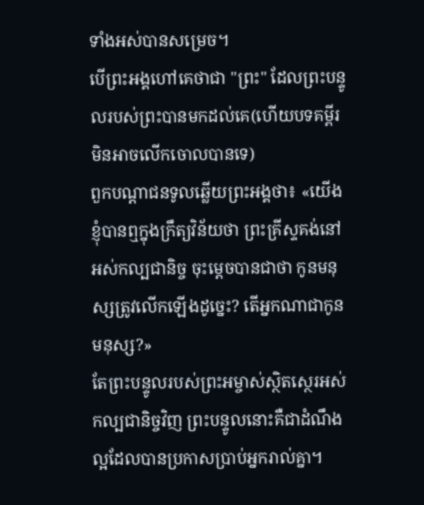ទាំងអស់បានសម្រេច។
បើព្រះអង្គហៅគេថាជា "ព្រះ" ដែលព្រះបន្ទូលរបស់ព្រះបានមកដល់គេ(ហើយបទគម្ពីរមិនអាចលើកចោលបានទេ)
ពួកបណ្តាជនទូលឆ្លើយព្រះអង្គថា៖ «យើងខ្ញុំបានឮក្នុងក្រឹត្យវិន័យថា ព្រះគ្រីស្ទគង់នៅអស់កល្បជានិច្ច ចុះម្តេចបានជាថា កូនមនុស្សត្រូវលើកឡើងដូច្នេះ? តើអ្នកណាជាកូនមនុស្ស?»
តែព្រះបន្ទូលរបស់ព្រះអម្ចាស់ស្ថិតស្ថេរអស់កល្បជានិច្ចវិញ ព្រះបន្ទូលនោះគឺជាដំណឹងល្អដែលបានប្រកាសប្រាប់អ្នករាល់គ្នា។